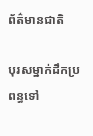ព័ត៌មានជាតិ

បុរសម្នាក់ដឹកប្រពន្ធទៅ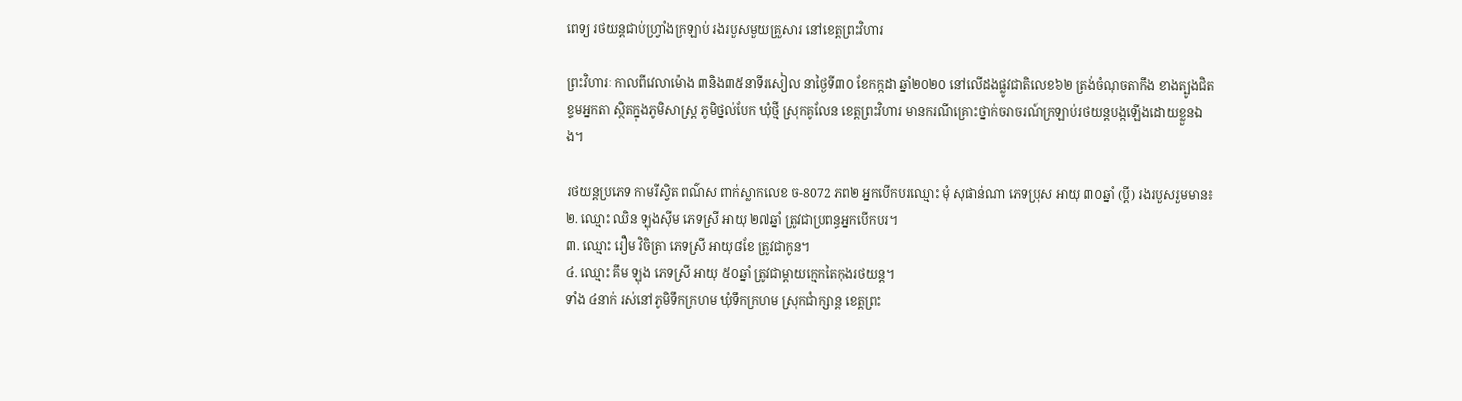ពេទ្យ រថយន្តជាប់ហ្វ្រាំងក្រឡាប់ រងរបួសមួយគ្រួសារ នៅខេត្តព្រះវិហារ

ព្រះវិហារៈ កាលពីវេលាម៉ោង ៣និង៣៥នាទីរសៀល នាថ្ងៃទី៣០ ខែកក្កដា ឆ្នាំ២០២០ នៅលើដងផ្លូវជាតិលេខ៦២ ត្រង់ចំណុចតាកឹង ខាងត្បូងជិតខ្ទមអ្នកតា ស្ថិតក្នុងភូមិសាស្ត្រ ភូមិថ្នល់បែក ឃុំថ្មី ស្រុកគូលែន ខេត្តព្រះវិហារ មានករណីគ្រោះថ្នាក់ចរាចរណ៍ក្រឡាប់រថយន្តបង្កឡើងដោយខ្លួនឯង។

រថយន្តប្រភេទ កាមរីស្វិត ពណ៌ស ពាក់ស្លាកលេខ ច-8072 ភព២ អ្នកបើកបរឈ្មោះ មុំ សុផាន់ណា ភេទប្រុស អាយុ ៣០ឆ្នាំ (ប្ដី) រងរបួសរួមមាន៖
២. ឈ្មោះ ឈិន ឡុងស៊ីម ភេទស្រី អាយុ ២៧ឆ្នាំ ត្រូវជាប្រពន្ធអ្នកបើកបរ។
៣. ឈ្មោះ រឿម វិចិត្រា ភេទស្រី អាយុ៨ខែ ត្រូវជាកូន។
៤. ឈ្មោះ គឹម ឡុង ភេទស្រី អាយុ ៥០ឆ្នាំ ត្រូវជាម្ដាយក្មេកតៃកុងរថយន្ត។
ទាំង ៤នាក់ រស់នៅភូមិទឹកក្រហម ឃុំទឹកក្រហម ស្រុកជាំក្សាន្ត ខេត្តព្រះ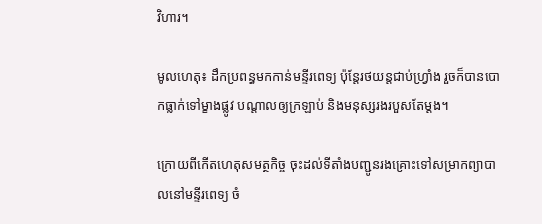វិហារ។

មូលហេតុ៖ ដឹកប្រពន្ធមកកាន់មន្ទីរពេទ្យ ប៉ុន្តែរថយន្តជាប់ហ្វ្រាំង រួចក៏បានបោកធ្លាក់ទៅម្ខាងផ្លូវ បណ្ដាលឲ្យក្រឡាប់ និងមនុស្សរងរបួសតែម្ដង។

ក្រោយពីកើតហេតុសមត្ថកិច្ច ចុះដល់ទីតាំងបញ្ជូនរងគ្រោះទៅសម្រាកព្យាបាលនៅមន្ទីរពេទ្យ ចំ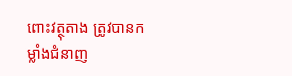ពោះវត្ថុតាង ត្រូវបានកម្លាំងជំនាញ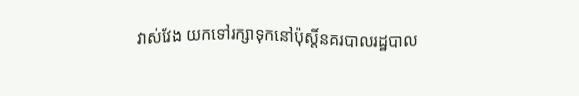វាស់វែង យកទៅរក្សាទុកនៅប៉ុស្តិ៍នគរបាលរដ្ឋបាល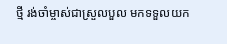ថ្មី រង់ចាំម្ចាស់ជាស្រួលបួល មកទទួលយក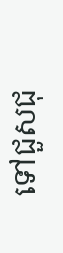ទៅជួសជុ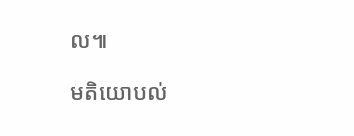ល៕

មតិយោបល់